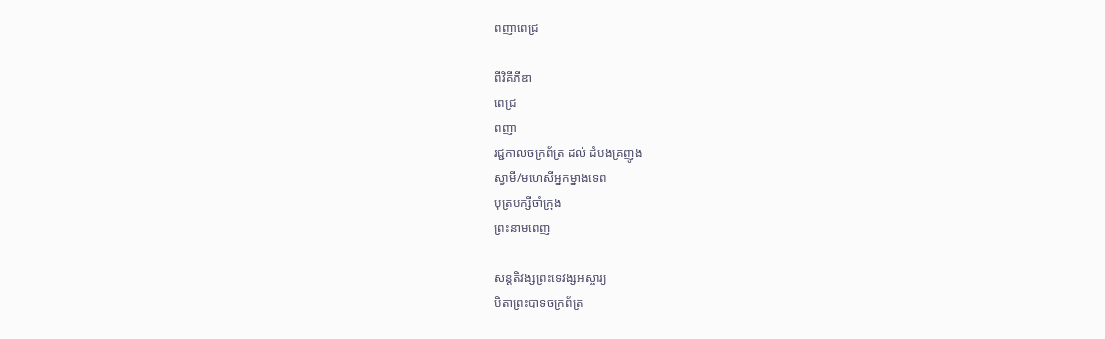ពញាពេជ្រ

ពីវិគីភីឌា
ពេជ្រ
ពញា
រជ្ជកាលចក្រព័ត្រ ដល់ ដំបងគ្រញូង
ស្វាមី/មហេសីអ្នកម្នាងទេព
បុត្របក្សីចាំក្រុង
ព្រះនាមពេញ

សន្តតិវង្សព្រះទេវង្សអស្ចារ្យ
បិតាព្រះបាទចក្រព័ត្រ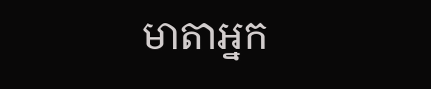មាតាអ្នក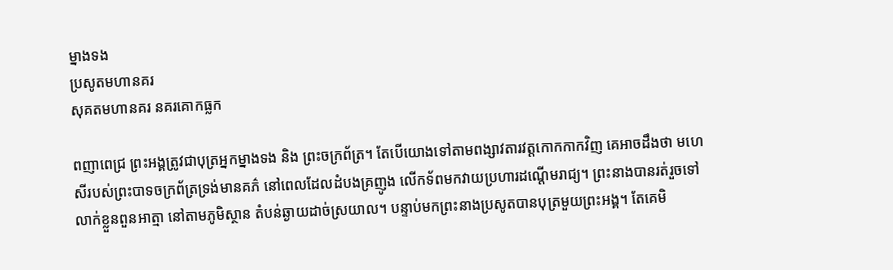ម្នាងទង
ប្រសូតមហានគរ
សុគតមហានគរ នគរគោកធ្លក

ពញាពេជ្រ ព្រះអង្គត្រូវជាបុត្រអ្នកម្នាងទង និង ព្រះចក្រព័ត្រ។ តែបើយោងទៅតាមពង្សាវតារវត្ដកោកកាកវិញ គេអាចដឹងថា មហេសីរបស់ព្រះបាទចក្រព័ត្រទ្រង់មានគភ៌ នៅពេលដែលដំបងគ្រញូង លើកទ័ពមកវាយប្រហារដណ្ដើមរាជ្យ។ ព្រះនាងបានរត់រួចទៅលាក់ខ្លួនពួនអាត្មា នៅតាមភូមិស្ថាន តំបន់ឆ្ងាយដាច់ស្រយាល។ បន្ទាប់មកព្រះនាងប្រសូតបានបុត្រមួយព្រះអង្គ។ តែគេមិ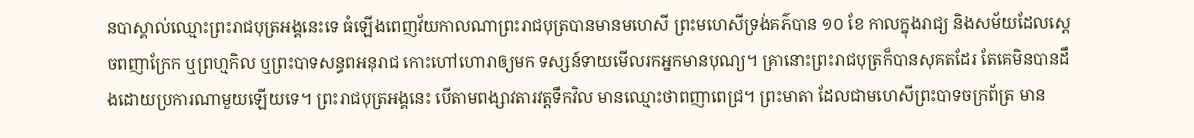នបាស្គាល់ឈ្មោះព្រះរាជបុត្រអង្គនេះទេ ធំឡើងពេញវ័យកាលណាព្រះរាជបុត្របានមានមហេសី ព្រះមហេសីទ្រង់គភ៌បាន ១០ ខែ កាលក្នុងរាជ្យ និងសម័យដែលស្ដេចពញាក្រែក ឬព្រហ្មកិល ឬព្រះបាទសន្ធពអនុរាជ កោះហៅហោរាឲ្យមក ទស្សន៍ទាយមើលរកអ្នកមានបុណ្យ។ គ្រានោះព្រះរាជបុត្រក៏បានសុគតដែរ តែគេមិនបានដឹងដោយប្រការណាមួយឡើយទេ។ ព្រះរាជបុត្រអង្គនេះ បើតាមពង្សាវតារវត្ដទឹកវិល មានឈ្មោះថាពញាពេជ្រ។ ព្រះមាតា ដែលជាមហេសីព្រះបាទចក្រព័ត្រ មាន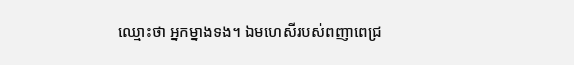ឈ្មោះថា អ្នកម្នាងទង។ ឯមហេសីរបស់ពញាពេជ្រ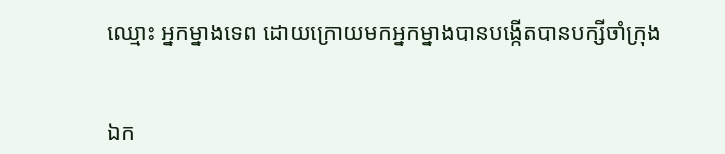ឈ្មោះ អ្នកម្នាងទេព ដោយក្រោយមកអ្នកម្នាងបានបង្កើតបានបក្សីចាំក្រុង


ឯក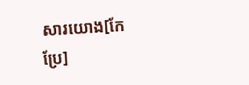សារយោង[កែប្រែ]